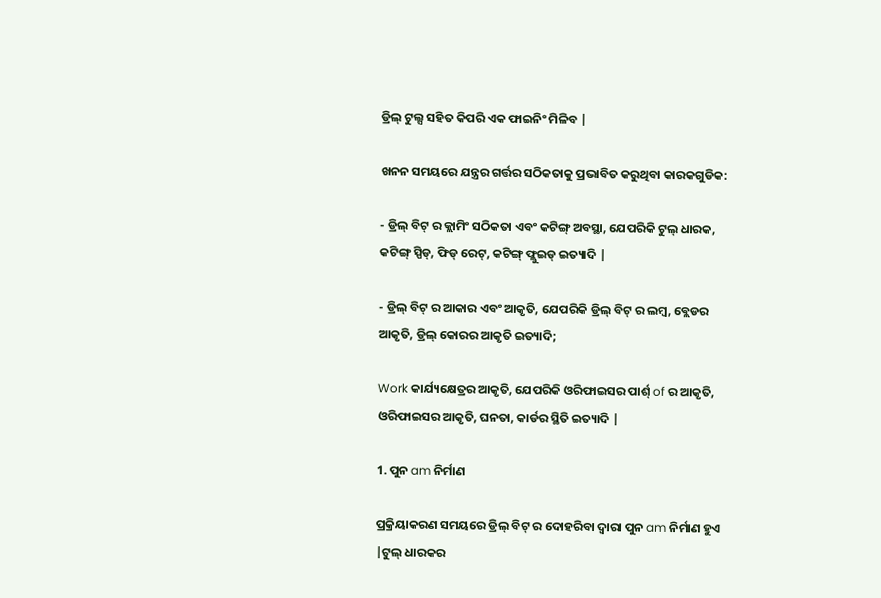ଡ୍ରିଲ୍ ଟୁଲ୍ସ ସହିତ କିପରି ଏକ ଫାଇନିଂ ମିଳିବ |

ଖନନ ସମୟରେ ଯନ୍ତ୍ରର ଗର୍ତ୍ତର ସଠିକତାକୁ ପ୍ରଭାବିତ କରୁଥିବା କାରକଗୁଡିକ:

- ଡ୍ରିଲ୍ ବିଟ୍ ର କ୍ଲାମିଂ ସଠିକତା ଏବଂ କଟିଙ୍ଗ୍ ଅବସ୍ଥା, ଯେପରିକି ଟୁଲ୍ ଧାରକ, କଟିଙ୍ଗ୍ ସ୍ପିଡ୍, ଫିଡ୍ ରେଟ୍, କଟିଙ୍ଗ୍ ଫ୍ଲୁଇଡ୍ ଇତ୍ୟାଦି |

- ଡ୍ରିଲ୍ ବିଟ୍ ର ଆକାର ଏବଂ ଆକୃତି, ଯେପରିକି ଡ୍ରିଲ୍ ବିଟ୍ ର ଲମ୍ବ, ବ୍ଲେଡର ଆକୃତି, ଡ୍ରିଲ୍ କୋରର ଆକୃତି ଇତ୍ୟାଦି;

Work କାର୍ଯ୍ୟକ୍ଷେତ୍ରର ଆକୃତି, ଯେପରିକି ଓରିଫାଇସର ପାର୍ଶ୍ of ର ଆକୃତି, ଓରିଫାଇସର ଆକୃତି, ଘନତା, କାର୍ଡର ସ୍ଥିତି ଇତ୍ୟାଦି |

1. ପୁନ am ନିର୍ମାଣ

ପ୍ରକ୍ରିୟାକରଣ ସମୟରେ ଡ୍ରିଲ୍ ବିଟ୍ ର ଦୋହରିବା ଦ୍ୱାରା ପୁନ am ନିର୍ମାଣ ହୁଏ |ଟୁଲ୍ ଧାରକର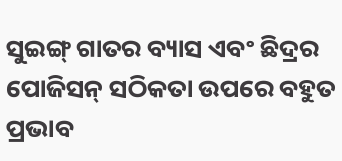ସୁଇଙ୍ଗ୍ ଗାତର ବ୍ୟାସ ଏବଂ ଛିଦ୍ରର ପୋଜିସନ୍ ସଠିକତା ଉପରେ ବହୁତ ପ୍ରଭାବ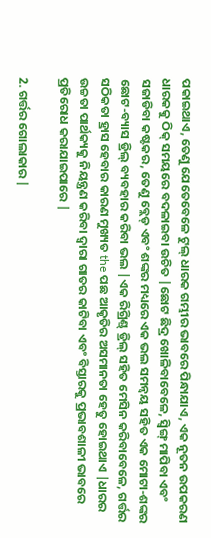ପକାଇଥାଏ, ତେଣୁ ଯେତେବେଳେ ଟୁଲ୍ ଧାରକ ଗମ୍ଭୀର ଭାବରେ ପିନ୍ଧାଯାଏ, ଏକ ନୂତନ ଉପକରଣ ଧାରକକୁ ଠିକ୍ ସମୟରେ ବଦଳାଇବା ଉଚିତ |ଛୋଟ ଛିଦ୍ର ଖୋଳିବାବେଳେ, ସ୍ୱିଙ୍ଗ୍ ମାପିବା ଏବଂ ସଜାଡିବା କଷ୍ଟକର, ତେଣୁ ବ୍ଲେଡ୍ ଏବଂ ଶଙ୍କର ମଧ୍ୟରେ ଏକ ଭଲ ସମନ୍ୱୟ ସହିତ ଏକ ମୋଟା-ଶଙ୍କର ଛୋଟ-ବ୍ୟାସ ଡ୍ରିଲ୍ ବ୍ୟବହାର କରିବା ଭଲ |ଏକ ରିଗ୍ରିଣ୍ଡ୍ ଡ୍ରିଲ୍ ସହିତ ମେସିନ କରିବାବେଳେ, ଗର୍ତ୍ତର ସଠିକତା ହ୍ରାସ ହେବାର କାରଣ ମୁଖ୍ୟତ the ପଛ ଆକୃତିର ଅସମାନତା ହେତୁ ହୋଇଥାଏ |ଧାରର ଉଚ୍ଚତା ପାର୍ଥକ୍ୟକୁ ନିୟନ୍ତ୍ରଣ କରିବା ଦ୍ୱାରା ଗାତର କାଟିବା ଏବଂ ବିସ୍ତାରକୁ ପ୍ରଭାବଶାଳୀ ଭାବରେ ପ୍ରତିରୋଧ କରାଯାଇପାରେ |

2. ଗର୍ତ୍ତର ଗୋଲାକାର |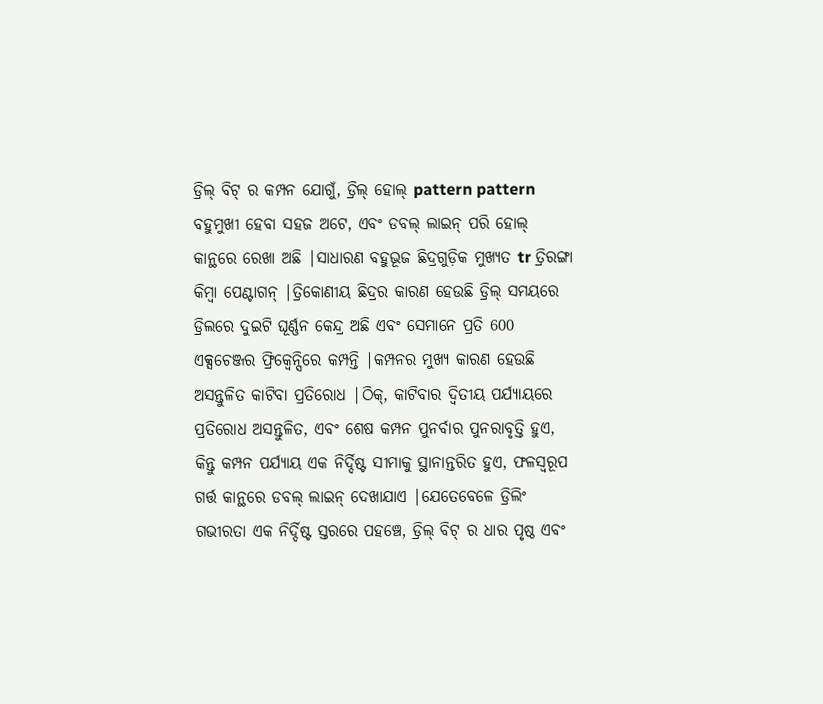ଡ୍ରିଲ୍ ବିଟ୍ ର କମ୍ପନ ଯୋଗୁଁ, ଡ୍ରିଲ୍ ହୋଲ୍ pattern pattern ବହୁମୁଖୀ ହେବା ସହଜ ଅଟେ, ଏବଂ ଡବଲ୍ ଲାଇନ୍ ପରି ହୋଲ୍ କାନ୍ଥରେ ରେଖା ଅଛି |ସାଧାରଣ ବହୁଭୂଜ ଛିଦ୍ରଗୁଡ଼ିକ ମୁଖ୍ୟତ tr ତ୍ରିରଙ୍ଗା କିମ୍ବା ପେଣ୍ଟାଗନ୍ |ତ୍ରିକୋଣୀୟ ଛିଦ୍ରର କାରଣ ହେଉଛି ଡ୍ରିଲ୍ ସମୟରେ ଡ୍ରିଲରେ ଦୁଇଟି ଘୂର୍ଣ୍ଣନ କେନ୍ଦ୍ର ଅଛି ଏବଂ ସେମାନେ ପ୍ରତି 600 ଏକ୍ସଚେଞ୍ଜର ଫ୍ରିକ୍ୱେନ୍ସିରେ କମ୍ପନ୍ତି |କମ୍ପନର ମୁଖ୍ୟ କାରଣ ହେଉଛି ଅସନ୍ତୁଳିତ କାଟିବା ପ୍ରତିରୋଧ |ଠିକ୍, କାଟିବାର ଦ୍ୱିତୀୟ ପର୍ଯ୍ୟାୟରେ ପ୍ରତିରୋଧ ଅସନ୍ତୁଳିତ, ଏବଂ ଶେଷ କମ୍ପନ ପୁନର୍ବାର ପୁନରାବୃତ୍ତି ହୁଏ, କିନ୍ତୁ କମ୍ପନ ପର୍ଯ୍ୟାୟ ଏକ ନିର୍ଦ୍ଦିଷ୍ଟ ସୀମାକୁ ସ୍ଥାନାନ୍ତରିତ ହୁଏ, ଫଳସ୍ୱରୂପ ଗର୍ତ୍ତ କାନ୍ଥରେ ଡବଲ୍ ଲାଇନ୍ ଦେଖାଯାଏ |ଯେତେବେଳେ ଡ୍ରିଲିଂ ଗଭୀରତା ଏକ ନିର୍ଦ୍ଦିଷ୍ଟ ସ୍ତରରେ ପହଞ୍ଚେ, ଡ୍ରିଲ୍ ବିଟ୍ ର ଧାର ପୃଷ୍ଠ ଏବଂ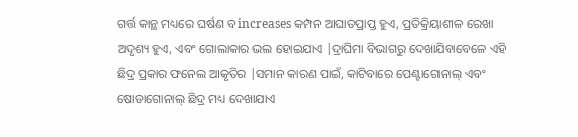ଗର୍ତ୍ତ କାନ୍ଥ ମଧ୍ୟରେ ଘର୍ଷଣ ବ increases କମ୍ପନ ଆଘାତପ୍ରାପ୍ତ ହୁଏ, ପ୍ରତିକ୍ରିୟାଶୀଳ ରେଖା ଅଦୃଶ୍ୟ ହୁଏ, ଏବଂ ଗୋଲାକାର ଭଲ ହୋଇଯାଏ |ଦ୍ରାଘିମା ବିଭାଗରୁ ଦେଖାଯିବାବେଳେ ଏହି ଛିଦ୍ର ପ୍ରକାର ଫନେଲ ଆକୃତିର |ସମାନ କାରଣ ପାଇଁ, କାଟିବାରେ ପେଣ୍ଟାଗୋନାଲ୍ ଏବଂ ଷୋଡାଗୋନାଲ୍ ଛିଦ୍ର ମଧ୍ୟ ଦେଖାଯାଏ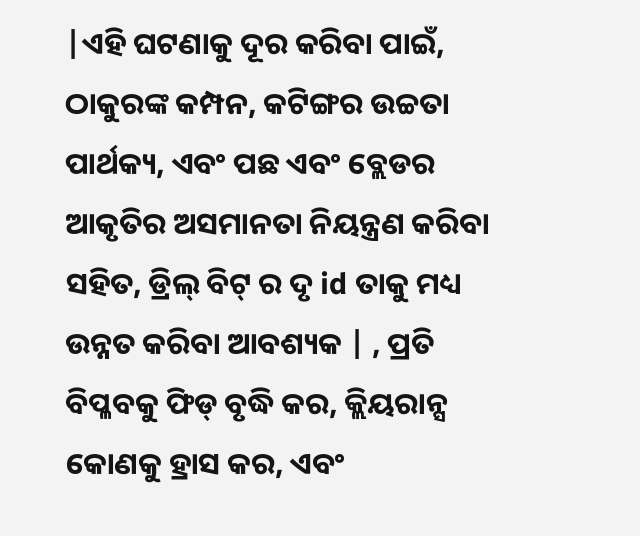|ଏହି ଘଟଣାକୁ ଦୂର କରିବା ପାଇଁ, ଠାକୁରଙ୍କ କମ୍ପନ, କଟିଙ୍ଗର ଉଚ୍ଚତା ପାର୍ଥକ୍ୟ, ଏବଂ ପଛ ଏବଂ ବ୍ଲେଡର ଆକୃତିର ଅସମାନତା ନିୟନ୍ତ୍ରଣ କରିବା ସହିତ, ଡ୍ରିଲ୍ ବିଟ୍ ର ଦୃ id ତାକୁ ମଧ୍ୟ ଉନ୍ନତ କରିବା ଆବଶ୍ୟକ | , ପ୍ରତି ବିପ୍ଳବକୁ ଫିଡ୍ ବୃଦ୍ଧି କର, କ୍ଲିୟରାନ୍ସ କୋଣକୁ ହ୍ରାସ କର, ଏବଂ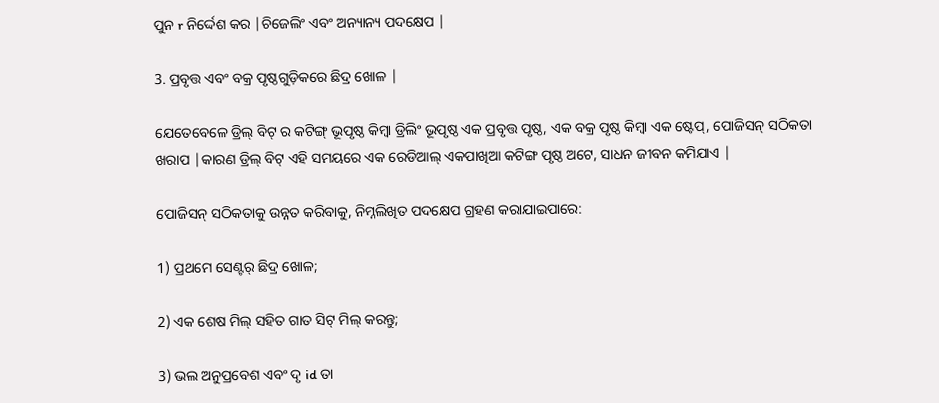ପୁନ r ନିର୍ଦ୍ଦେଶ କର |ଚିଜେଲିଂ ଏବଂ ଅନ୍ୟାନ୍ୟ ପଦକ୍ଷେପ |

3. ପ୍ରବୃତ୍ତ ଏବଂ ବକ୍ର ପୃଷ୍ଠଗୁଡ଼ିକରେ ଛିଦ୍ର ଖୋଳ |

ଯେତେବେଳେ ଡ୍ରିଲ୍ ବିଟ୍ ର କଟିଙ୍ଗ୍ ଭୂପୃଷ୍ଠ କିମ୍ବା ଡ୍ରିଲିଂ ଭୂପୃଷ୍ଠ ଏକ ପ୍ରବୃତ୍ତ ପୃଷ୍ଠ, ଏକ ବକ୍ର ପୃଷ୍ଠ କିମ୍ବା ଏକ ଷ୍ଟେପ୍, ପୋଜିସନ୍ ସଠିକତା ଖରାପ |କାରଣ ଡ୍ରିଲ୍ ବିଟ୍ ଏହି ସମୟରେ ଏକ ରେଡିଆଲ୍ ଏକପାଖିଆ କଟିଙ୍ଗ ପୃଷ୍ଠ ଅଟେ, ସାଧନ ଜୀବନ କମିଯାଏ |

ପୋଜିସନ୍ ସଠିକତାକୁ ଉନ୍ନତ କରିବାକୁ, ନିମ୍ନଲିଖିତ ପଦକ୍ଷେପ ଗ୍ରହଣ କରାଯାଇପାରେ:

1) ପ୍ରଥମେ ସେଣ୍ଟର୍ ଛିଦ୍ର ଖୋଳ;

2) ଏକ ଶେଷ ମିଲ୍ ସହିତ ଗାତ ସିଟ୍ ମିଲ୍ କରନ୍ତୁ;

3) ଭଲ ଅନୁପ୍ରବେଶ ଏବଂ ଦୃ id ତା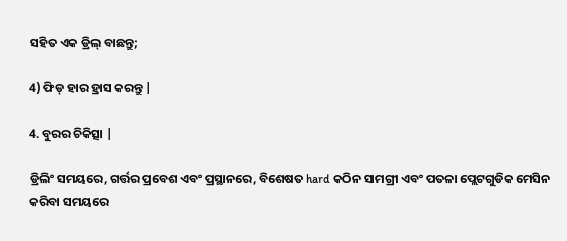ସହିତ ଏକ ଡ୍ରିଲ୍ ବାଛନ୍ତୁ;

4) ଫିଡ୍ ହାର ହ୍ରାସ କରନ୍ତୁ |

4. ବୁରର ଚିକିତ୍ସା |

ଡ୍ରିଲିଂ ସମୟରେ, ଗର୍ତ୍ତର ପ୍ରବେଶ ଏବଂ ପ୍ରସ୍ଥାନରେ, ବିଶେଷତ hard କଠିନ ସାମଗ୍ରୀ ଏବଂ ପତଳା ପ୍ଲେଟଗୁଡିକ ମେସିନ କରିବା ସମୟରେ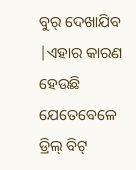ବୁର୍ ଦେଖାଯିବ |ଏହାର କାରଣ ହେଉଛି ଯେତେବେଳେ ଡ୍ରିଲ୍ ବିଟ୍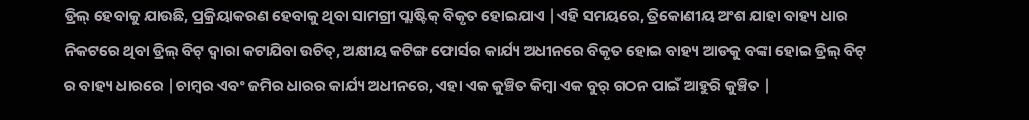ଡ୍ରିଲ୍ ହେବାକୁ ଯାଉଛି, ପ୍ରକ୍ରିୟାକରଣ ହେବାକୁ ଥିବା ସାମଗ୍ରୀ ପ୍ଲାଷ୍ଟିକ୍ ବିକୃତ ହୋଇଯାଏ |ଏହି ସମୟରେ, ତ୍ରିକୋଣୀୟ ଅଂଶ ଯାହା ବାହ୍ୟ ଧାର ନିକଟରେ ଥିବା ଡ୍ରିଲ୍ ବିଟ୍ ଦ୍ୱାରା କଟାଯିବା ଉଚିତ୍, ଅକ୍ଷୀୟ କଟିଙ୍ଗ ଫୋର୍ସର କାର୍ଯ୍ୟ ଅଧୀନରେ ବିକୃତ ହୋଇ ବାହ୍ୟ ଆଡକୁ ବଙ୍କା ହୋଇ ଡ୍ରିଲ୍ ବିଟ୍ ର ବାହ୍ୟ ଧାରରେ |ଚାମ୍ବର ଏବଂ ଜମିର ଧାରର କାର୍ଯ୍ୟ ଅଧୀନରେ, ଏହା ଏକ କୁଞ୍ଚିତ କିମ୍ବା ଏକ ବୁର୍ ଗଠନ ପାଇଁ ଆହୁରି କୁଞ୍ଚିତ |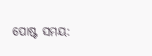ପୋଷ୍ଟ ସମୟ: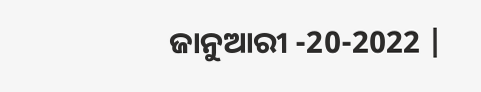ଜାନୁଆରୀ -20-2022 |